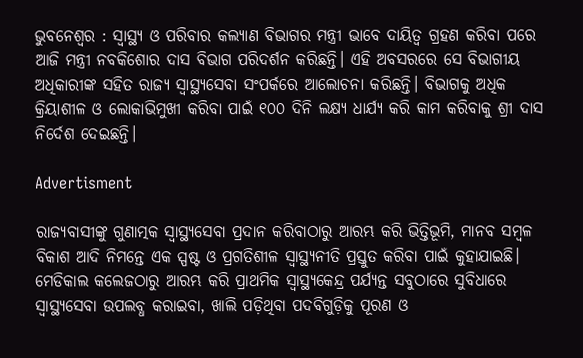ଭୁବନେଶ୍ବର : ସ୍ବାସ୍ଥ୍ୟ ଓ ପରିବାର କଲ୍ୟାଣ ବିଭାଗର ମନ୍ତ୍ରୀ ଭାବେ ଦାୟିତ୍ବ ଗ୍ରହଣ କରିବା ପରେ ଆଜି ମନ୍ତ୍ରୀ ନବକିଶୋର ଦାସ ବିଭାଗ ପରିଦର୍ଶନ କରିଛନ୍ତି। ଏହି ଅବସରରେ ସେ ବିଭାଗୀୟ ଅଧିକାରୀଙ୍କ ସହିତ ରାଜ୍ୟ ସ୍ବାସ୍ଥ୍ୟସେବା ସଂପର୍କରେ ଆଲୋଚନା କରିଛନ୍ତି। ବିଭାଗକୁ ଅଧିକ କ୍ରିୟାଶୀଳ ଓ ଲୋକାଭିମୁଖୀ କରିବା ପାଇଁ ୧୦୦ ଦିନି ଲକ୍ଷ୍ୟ ଧାର୍ଯ୍ୟ କରି କାମ କରିବାକୁ ଶ୍ରୀ ଦାସ ନିର୍ଦେଶ ଦେଇଛନ୍ତି।

Advertisment

ରାଜ୍ୟବାସୀଙ୍କୁ ଗୁଣାତ୍ମକ ସ୍ବାସ୍ଥ୍ୟସେବା ପ୍ରଦାନ କରିବାଠାରୁ ଆରମ୍ଭ କରି ଭିତ୍ତିଭୂମି, ମାନବ ସମ୍ବଳ ବିକାଶ ଆଦି ନିମନ୍ତେ ଏକ ସ୍ପଷ୍ଟ ଓ ପ୍ରଗତିଶୀଳ ସ୍ବାସ୍ଥ୍ୟନୀତି ପ୍ରସ୍ତୁତ କରିବା ପାଇଁ କୁହାଯାଇଛି। ମେଡିକାଲ କଲେଜଠାରୁ ଆରମ୍ଭ କରି ପ୍ରାଥମିକ ସ୍ବାସ୍ଥ୍ୟକେନ୍ଦ୍ର ପର୍ଯ୍ୟନ୍ତ ସବୁଠାରେ ସୁବିଧାରେ ସ୍ବାସ୍ଥ୍ୟସେବା ଉପଲବ୍ଧ କରାଇବା, ଖାଲି ପଡ଼ିଥିବା ପଦବିଗୁଡ଼ିକୁ ପୂରଣ ଓ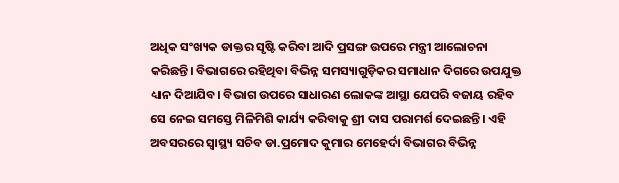ଅଧିକ ସଂଖ୍ୟକ ଡାକ୍ତର ସୃଷ୍ଟି କରିବା ଆଦି ପ୍ରସଙ୍ଗ ଉପରେ ମନ୍ତ୍ରୀ ଆଲୋଚନା କରିଛନ୍ତି। ବିଭାଗରେ ରହିଥିବା ବିଭିନ୍ନ ସମସ୍ୟାଗୁଡ଼ିକର ସମାଧାନ ଦିଗରେ ଉପଯୁକ୍ତ ଧ୍ୟାନ ଦିଆଯିବ। ବିଭାଗ ଉପରେ ସାଧାରଣ ଲୋକଙ୍କ ଆସ୍ଥା ଯେପରି ବଜାୟ ରହିବ ସେ ନେଇ ସମସ୍ତେ ମିଳିମିଶି କାର୍ଯ୍ୟ କରିବାକୁ ଶ୍ରୀ ଦାସ ପରାମର୍ଶ ଦେଇଛନ୍ତି। ଏହି ଅବସରରେ ସ୍ବାସ୍ଥ୍ୟ ସଚିବ ଡା.ପ୍ରମୋଦ କୁମାର ମେହେର୍ଦା ବିଭାଗର ବିଭିନ୍ନ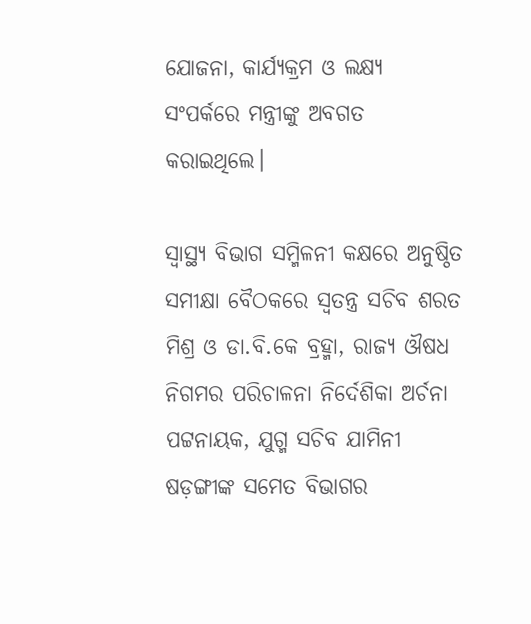ଯୋଜନା, କାର୍ଯ୍ୟକ୍ରମ ଓ ଲକ୍ଷ୍ୟ ସଂପର୍କରେ ମନ୍ତ୍ରୀଙ୍କୁ ଅବଗତ କରାଇଥିଲେ।

ସ୍ବାସ୍ଥ୍ୟ ବିଭାଗ ସମ୍ମିଳନୀ କକ୍ଷରେ ଅନୁଷ୍ଠିତ ସମୀକ୍ଷା ବୈଠକରେ ସ୍ବତନ୍ତ୍ର ସଚିବ ଶରତ ମିଶ୍ର ଓ ଡା.ବି‌.କେ ବ୍ରହ୍ମା, ରାଜ୍ୟ ଔଷଧ ନିଗମର ପରିଚାଳନା ନିର୍ଦେଶିକା ଅର୍ଚନା ପଟ୍ଟନାୟକ, ଯୁଗ୍ମ ସଚିବ ଯାମିନୀ ଷଡ଼ଙ୍ଗୀଙ୍କ ସମେତ ବିଭାଗର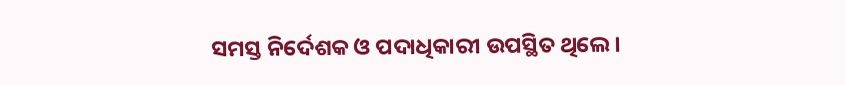ସମସ୍ତ ନିର୍ଦେଶକ ଓ ପଦାଧିକାରୀ ଉପସ୍ଥିତ ଥିଲେ।